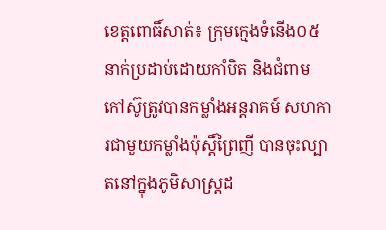ខេត្តពោធិ៍សាត់៖ ក្រុមក្មេងទំនើង០៥នាក់ប្រដាប់ដោយកាំបិត និងជំពាមកៅស៊ូត្រូវបានកម្លាំងអន្តរាគម៍ សហការជាមួយកម្លាំងប៉ុស្តិ៍ព្រៃញី បានចុះល្បាតនៅក្នុងភូមិសាស្ត្រដ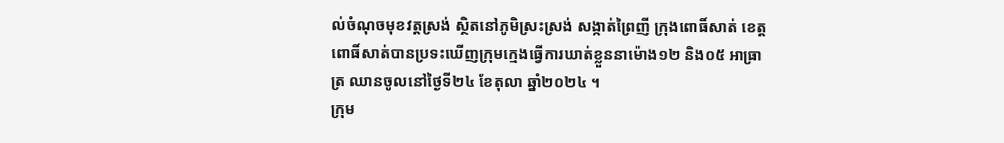ល់ចំណុចមុខវត្តស្រង់ ស្ថិតនៅភូមិស្រះស្រង់ សង្កាត់ព្រៃញី ក្រុងពោធិ៍សាត់ ខេត្តពោធិ៍សាត់បានប្រទះឃើញក្រុមក្មេងធ្វើការឃាត់ខ្លួននាម៉ោង១២ និង០៥ អាធ្រាត្រ ឈានចូលនៅថ្ងៃទី២៤ ខែតុលា ឆ្នាំ២០២៤ ។
ក្រុម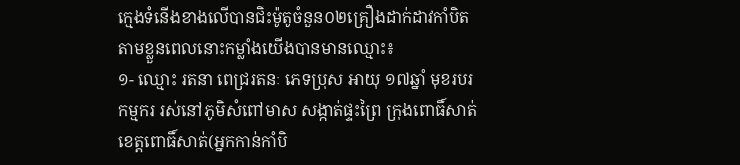ក្មេងទំនើងខាងលើបានជិះម៉ូតូចំនួន០២គ្រឿងដាក់ដាវកាំបិតតាមខ្លួនពេលនោះកម្លាំងយើងបានមានឈ្មោះ៖
១- ឈ្មោះ រតនា ពេជ្ររតនៈ ភេទប្រុស អាយុ ១៧ឆ្នាំ មុខរបរ កម្មករ រស់នៅភូមិសំពៅមាស សង្កាត់ផ្ទះព្រៃ ក្រុងពោធិ៍សាត់ ខេត្តពោធិ៍សាត់(អ្នកកាន់កាំបិ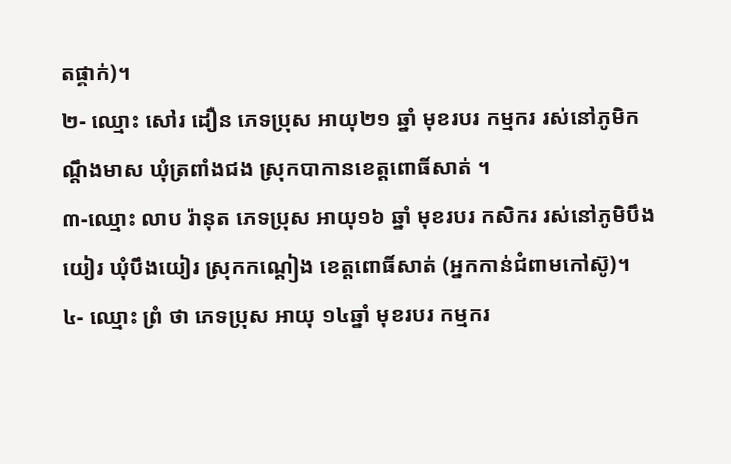តផ្គាក់)។
២- ឈ្មោះ សៅរ ដឿន ភេទប្រុស អាយុ២១ ឆ្នាំ មុខរបរ កម្មករ រស់នៅភូមិកណ្តឹងមាស ឃុំត្រពាំងជង ស្រុកបាកានខេត្តពោធិ៍សាត់ ។
៣-ឈ្មោះ លាប រ៉ានុត ភេទប្រុស អាយុ១៦ ឆ្នាំ មុខរបរ កសិករ រស់នៅភូមិបឹងយៀរ ឃុំបឹងយៀរ ស្រុកកណ្តៀង ខេត្តពោធិ៍សាត់ (អ្នកកាន់ជំពាមកៅស៊ូ)។
៤- ឈ្មោះ ព្រំ ថា ភេទប្រុស អាយុ ១៤ឆ្នាំ មុខរបរ កម្មករ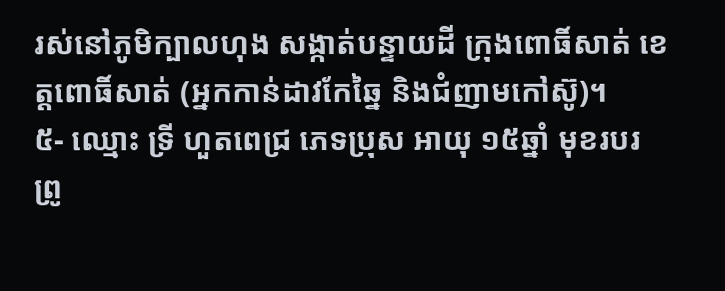រស់នៅភូមិក្បាលហុង សង្កាត់បន្ទាយដី ក្រុងពោធិ៍សាត់ ខេត្តពោធិ៍សាត់ (អ្នកកាន់ដាវកែឆ្នៃ និងជំញាមកៅស៊ូ)។
៥- ឈ្មោះ ទ្រី ហួតពេជ្រ ភេទប្រុស អាយុ ១៥ឆ្នាំ មុខរបរ ព្រូ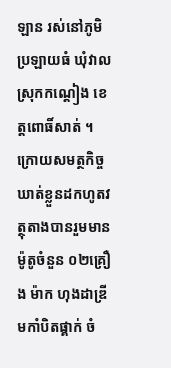ឡាន រស់នៅភូមិប្រឡាយធំ ឃុំវាល ស្រុកកណ្តៀង ខេត្តពោធិ៍សាត់ ។
ក្រោយសមត្ថកិច្ចឃាត់ខ្លួនដកហូតវត្ថុតាងបានរួមមានម៉ូតូចំនួន ០២គ្រឿង ម៉ាក ហុងដាឌ្រីមកាំបិតផ្គាក់ ចំ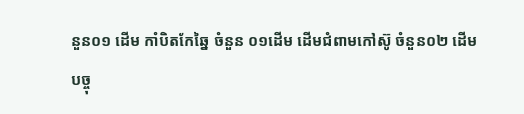នួន០១ ដើម កាំបិតកែឆ្នៃ ចំនួន ០១ដើម ដើមជំពាមកៅស៊ូ ចំនួន០២ ដើម
បច្ចុ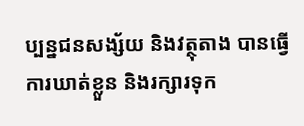ប្បន្នជនសង្ស័យ និងវត្ថុតាង បានធ្វើការឃាត់ខ្លួន និងរក្សារទុក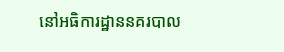នៅអធិការដ្ឋាននគរបាល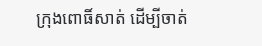ក្រុងពោធិ៍សាត់ ដើម្បីចាត់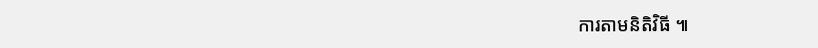ការតាមនិតិវិធី ៕